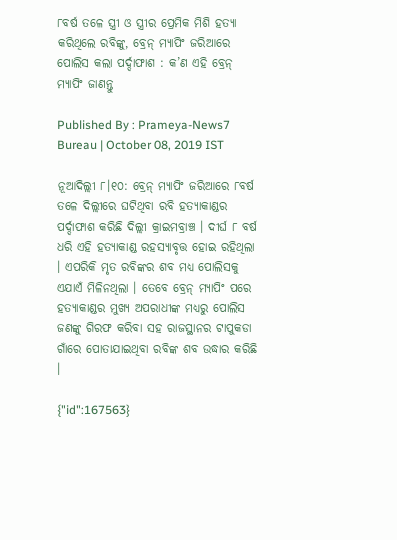୮ବର୍ଷ ତଳେ ସ୍ତ୍ରୀ ଓ ସ୍ତ୍ରୀର ପ୍ରେମିକ ମିଶି ହତ୍ୟା କରିଥିଲେ ରବିଙ୍କୁ, ବ୍ରେନ୍ ମ୍ୟାପିଂ ଜରିଆରେ ପୋଲିସ କଲା ପର୍ଦ୍ଦାଫାଶ : କ’ଣ ଏହି ବ୍ରେନ୍ ମ୍ୟାପିଂ ଜାଣନ୍ତୁ

Published By : Prameya-News7 Bureau | October 08, 2019 IST

ନୂଆଦିଲ୍ଲୀ ୮।୧୦: ବ୍ରେନ୍ ମ୍ୟାପିଂ ଜରିଆରେ ୮ବର୍ଷ ତଳେ ଦିଲ୍ଲୀରେ ଘଟିଥିବା ରବି ହତ୍ୟାକାଣ୍ଡର ପର୍ଦ୍ଦାଫାଶ କରିଛି ଦିଲ୍ଲୀ କ୍ରାଇମବ୍ରାଞ୍ଚ । ଦୀର୍ଘ ୮ ବର୍ଷ ଧରି ଏହି ହତ୍ୟାକାଣ୍ଡ ରହସ୍ୟାବୃତ୍ତ ହୋଇ ରହିଥିଲା । ଏପରିକି ମୃତ ରବିଙ୍କର ଶବ ମଧ୍ୟ ପୋଲିସକୁ ଏଯାଏଁ ମିଳିନଥିଲା । ତେବେ ବ୍ରେନ୍ ମ୍ୟାପିଂ ପରେ ହତ୍ୟାକାଣ୍ଡର ମୁଖ୍ୟ ଅପରାଧୀଙ୍କ ମଧ୍ୟରୁ ପୋଲିସ ଜଣଙ୍କୁ ଗିରଫ କରିବା ସହ ରାଜସ୍ଥାନର ଟାପୁକଡା ଗାଁରେ ପୋତାଯାଇଥିବା ରବିଙ୍କ ଶବ ଉଦ୍ଧାର କରିଛି ।

{"id":167563}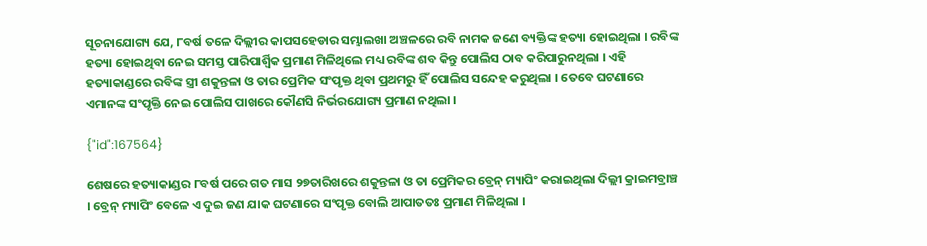ସୂଚନାଯୋଗ୍ୟ ଯେ, ୮ବର୍ଷ ତଳେ ଦିଲ୍ଲୀର କାପସହେଡାର ସମ୍ଭାଲଖା ଅଞ୍ଚଳରେ ରବି ନାମକ ଜଣେ ବ୍ୟକ୍ତିଙ୍କ ହତ୍ୟା ହୋଇଥିଲା । ରବିଙ୍କ ହତ୍ୟା ହୋଇଥିବା ନେଇ ସମସ୍ତ ପାରିପାର୍ଶ୍ବିକ ପ୍ରମାଣ ମିଳିଥିଲେ ମଧ୍ୟ ରବିଙ୍କ ଶବ କିନ୍ତୁ ପୋଲିସ ଠାବ କରିପାରୁନଥିଲା । ଏହି ହତ୍ୟାକାଣ୍ଡରେ ରବିଙ୍କ ସ୍ତ୍ରୀ ଶକୁନ୍ତଳା ଓ ତାର ପ୍ରେମିକ ସଂପୃକ୍ତ ଥିବା ପ୍ରଥମରୁ ହିଁ ପୋଲିସ ସନ୍ଦେହ କରୁଥିଲା । ତେବେ ଘଟଣାରେ ଏମାନଙ୍କ ସଂପୃକ୍ତି ନେଇ ପୋଲିସ ପାଖରେ କୌଣସି ନିର୍ଭରଯୋଗ୍ୟ ପ୍ରମାଣ ନଥିଲା ।

{"id":167564}

ଶେଷରେ ହତ୍ୟାକାଣ୍ଡର ୮ବର୍ଷ ପରେ ଗତ ମାସ ୨୭ତାରିଖରେ ଶକୁନ୍ତଳା ଓ ତା ପ୍ରେମିକର ବ୍ରେନ୍ ମ୍ୟାପିଂ କରାଇଥିଲା ଦିଲ୍ଲୀ କ୍ରାଇମବ୍ରାଞ୍ଚ । ବ୍ରେନ୍ ମ୍ୟାପିଂ ବେଳେ ଏ ଦୁଇ ଜଣ ଯାକ ଘଟଣାରେ ସଂପୃକ୍ତ ବୋଲି ଆପାତତଃ ପ୍ରମାଣ ମିଳିଥିଲା ।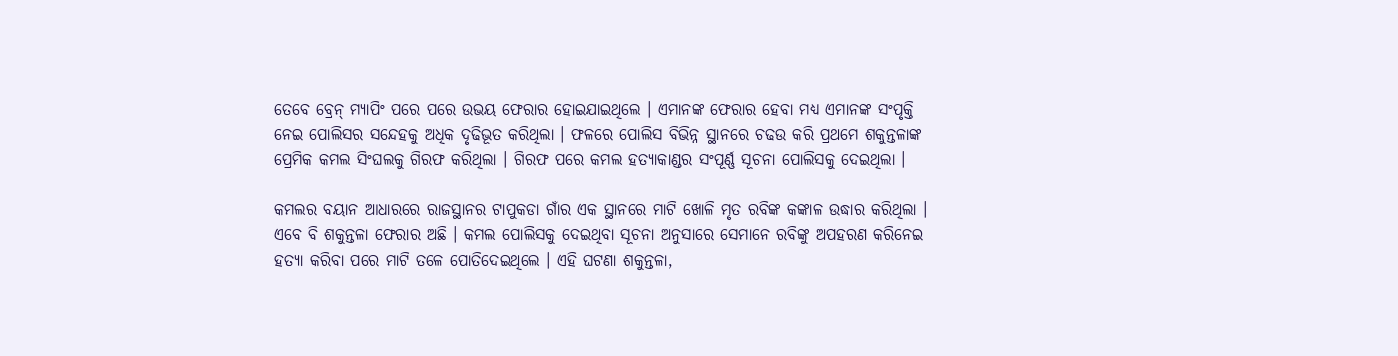ତେବେ ବ୍ରେନ୍ ମ୍ୟାପିଂ ପରେ ପରେ ଉଭୟ ଫେରାର ହୋଇଯାଇଥିଲେ । ଏମାନଙ୍କ ଫେରାର ହେବା ମଧ୍ୟ ଏମାନଙ୍କ ସଂପୃକ୍ତି ନେଇ ପୋଲିସର ସନ୍ଦେହକୁ ଅଧିକ ଦୃଢିଭୂତ କରିଥିଲା । ଫଳରେ ପୋଲିସ ବିଭିନ୍ନ ସ୍ଥାନରେ ଚଢଉ କରି ପ୍ରଥମେ ଶକୁନ୍ତଳାଙ୍କ ପ୍ରେମିକ କମଲ ସିଂଘଲକୁ ଗିରଫ କରିଥିଲା । ଗିରଫ ପରେ କମଲ ହତ୍ୟାକାଣ୍ଡର ସଂପୂର୍ଣ୍ଣ ସୂଚନା ପୋଲିସକୁ ଦେଇଥିଲା ।

କମଲର ବୟାନ ଆଧାରରେ ରାଜସ୍ଥାନର ଟାପୁକଡା ଗାଁର ଏକ ସ୍ଥାନରେ ମାଟି ଖୋଳି ମୃତ ରବିଙ୍କ କଙ୍କାଳ ଉଦ୍ଧାର କରିଥିଲା । ଏବେ ବି ଶକୁନ୍ତଳା ଫେରାର ଅଛି । କମଲ ପୋଲିସକୁ ଦେଇଥିବା ସୂଚନା ଅନୁସାରେ ସେମାନେ ରବିଙ୍କୁ ଅପହରଣ କରିନେଇ ହତ୍ୟା କରିବା ପରେ ମାଟି ତଳେ ପୋତିଦେଇଥିଲେ । ଏହି ଘଟଣା ଶକୁନ୍ତଳା,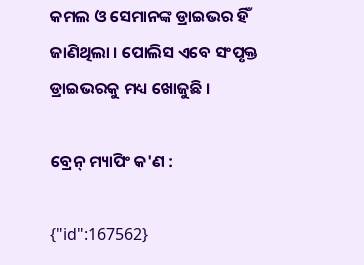କମଲ ଓ ସେମାନଙ୍କ ଡ୍ରାଇଭର ହିଁ ଜାଣିଥିଲା । ପୋଲିସ ଏବେ ସଂପୃକ୍ତ ଡ୍ରାଇଭରକୁ ମଧ୍ୟ ଖୋଜୁଛି ।

ବ୍ରେନ୍ ମ୍ୟାପିଂ କ'ଣ :

{"id":167562}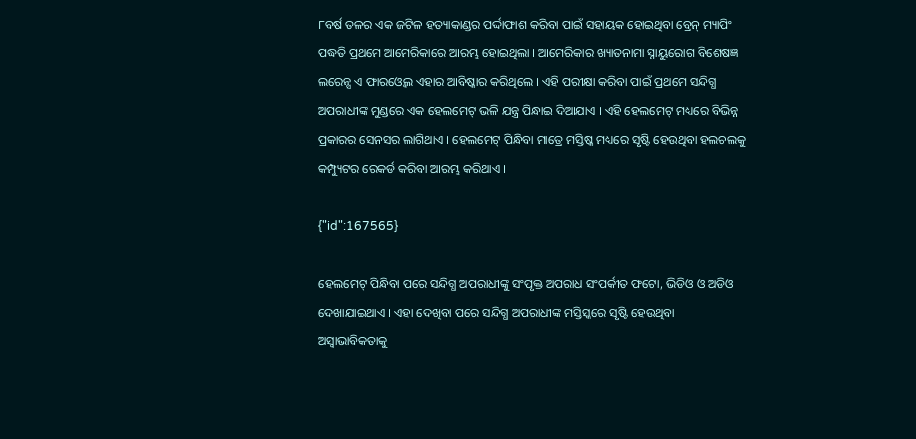୮ବର୍ଷ ତଳର ଏକ ଜଟିଳ ହତ୍ୟାକାଣ୍ଡର ପର୍ଦ୍ଦାଫାଶ କରିବା ପାଇଁ ସହାୟକ ହୋଇଥିବା ବ୍ରେନ୍ ମ୍ୟାପିଂ ପଦ୍ଧତି ପ୍ରଥମେ ଆମେରିକାରେ ଆରମ୍ଭ ହୋଇଥିଲା । ଆମେରିକାର ଖ୍ୟାତନାମା ସ୍ନାୟୁରୋଗ ବିଶେଷଜ୍ଞ ଲରେନ୍ସ ଏ ଫାରଓ୍ବେଲ ଏହାର ଆବିଷ୍କାର କରିଥିଲେ । ଏହି ପରୀକ୍ଷା କରିବା ପାଇଁ ପ୍ରଥମେ ସନ୍ଦିଗ୍ଧ ଅପରାଧୀଙ୍କ ମୁଣ୍ଡରେ ଏକ ହେଲମେଟ୍ ଭଳି ଯନ୍ତ୍ର ପିନ୍ଧାଇ ଦିଆଯାଏ । ଏହି ହେଲମେଟ୍ ମଧ୍ୟରେ ବିଭିନ୍ନ ପ୍ରକାରର ସେନସର ଲାଗିଥାଏ । ହେଲମେଟ୍ ପିନ୍ଧିବା ମାତ୍ରେ ମସ୍ତିଷ୍କ ମଧ୍ୟରେ ସୃଷ୍ଟି ହେଉଥିବା ହଲଚଲକୁ କମ୍ପ୍ୟୁଟର ରେକର୍ଡ କରିବା ଆରମ୍ଭ କରିଥାଏ ।

{"id":167565}

ହେଲମେଟ୍ ପିନ୍ଧିବା ପରେ ସନ୍ଦିଗ୍ଧ ଅପରାଧୀଙ୍କୁ ସଂପୃକ୍ତ ଅପରାଧ ସଂପର୍କୀତ ଫଟୋ, ଭିଡିଓ ଓ ଅଡିଓ ଦେଖାଯାଇଥାଏ । ଏହା ଦେଖିବା ପରେ ସନ୍ଦିଗ୍ଧ ଅପରାଧୀଙ୍କ ମସ୍ତିସ୍କରେ ସୃଷ୍ଟି ହେଉଥିବା ଅସ୍ବାଭାବିକତାକୁ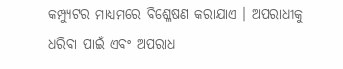କମ୍ପ୍ୟୁଟର ମାଧ୍ୟମରେ ବିଶ୍ଳେଷଣ କରାଯାଏ । ଅପରାଧୀକୁ ଧରିବା ପାଇଁ ଏବଂ ଅପରାଧ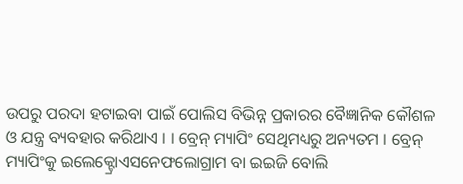ଉପରୁ ପରଦା ହଟାଇବା ପାଇଁ ପୋଲିସ ବିଭିନ୍ନ ପ୍ରକାରର ବୈଜ୍ଞାନିକ କୌଶଳ ଓ ଯନ୍ତ୍ର ବ୍ୟବହାର କରିଥାଏ । । ବ୍ରେନ୍ ମ୍ୟାପିଂ ସେଥିମଧ୍ୟରୁ ଅନ୍ୟତମ । ବ୍ରେନ୍ ମ୍ୟାପିଂକୁ ଇଲେକ୍ଟ୍ରୋଏସନେଫଲୋଗ୍ରାମ ବା ଇଇଜି ବୋଲି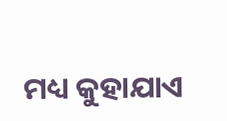ମଧ୍ୟ କୁହାଯାଏ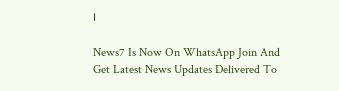।

News7 Is Now On WhatsApp Join And Get Latest News Updates Delivered To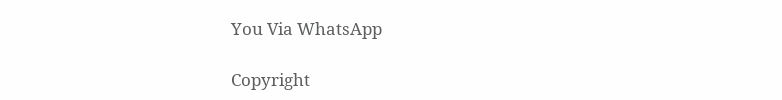You Via WhatsApp

Copyright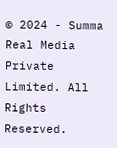© 2024 - Summa Real Media Private Limited. All Rights Reserved.